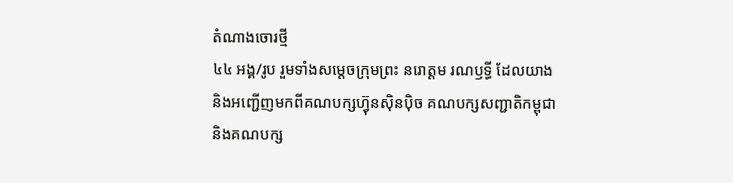តំណាងចោរថ្មី
៤៤ អង្គ/រូប រួមទាំងសម្តេចក្រុមព្រះ នរោត្តម រណឫទ្ធី ដែលយាង
និងអញ្ជើញមកពីគណបក្សហ៊្វុនស៊ិនប៉ិច គណបក្សសញ្ជាតិកម្ពុជា
និងគណបក្ស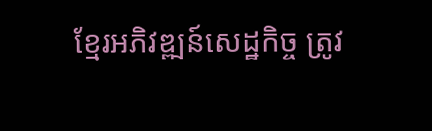ខ្មែរអភិវឌ្ឍន៍សេដ្ឋកិច្ច ត្រូវ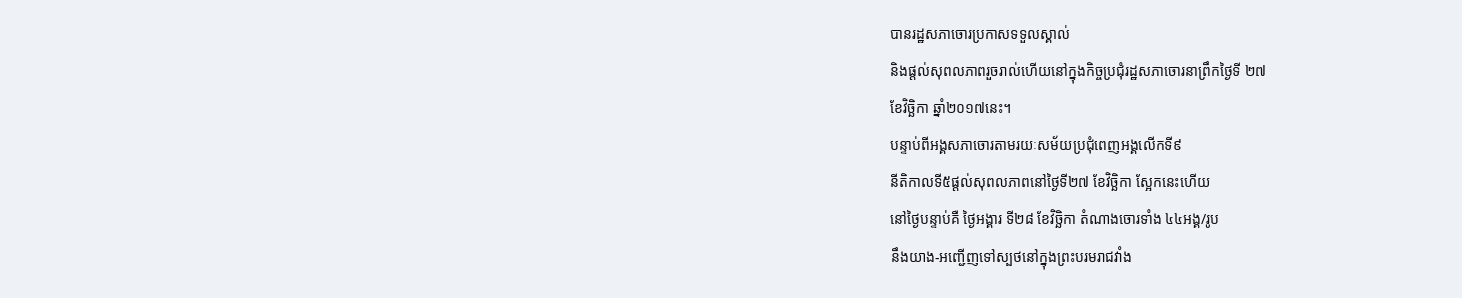បានរដ្ឋសភាចោរប្រកាសទទួលស្គាល់
និងផ្តល់សុពលភាពរួចរាល់ហើយនៅក្នុងកិច្ចប្រជុំរដ្ឋសភាចោរនាព្រឹកថ្ងៃទី ២៧
ខែវិច្ឆិកា ឆ្នាំ២០១៧នេះ។
បន្ទាប់ពីអង្គសភាចោរតាមរយៈសម័យប្រជុំពេញអង្គលើកទី៩
នីតិកាលទី៥ផ្តល់សុពលភាពនៅថ្ងៃទី២៧ ខែវិច្ឆិកា ស្អែកនេះហើយ
នៅថ្ងៃបន្ទាប់គឺ ថ្ងៃអង្គារ ទី២៨ ខែវិច្ឆិកា តំណាងចោរទាំង ៤៤អង្គ/រូប
នឹងយាង-អញ្ជើញទៅស្បថនៅក្នុងព្រះបរមរាជវាំង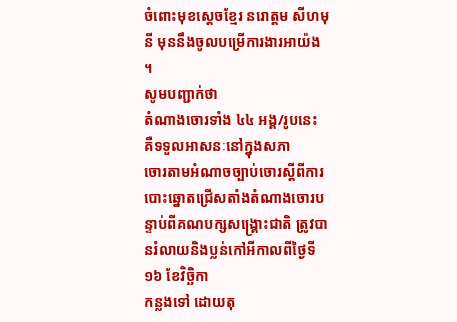ចំពោះមុខស្តេចខ្មែរ នរោត្តម សីហមុនី មុននឹងចូលបម្រើការងារអាយ៉ង ។
សូមបញ្ជាក់ថា
តំណាងចោរទាំង ៤៤ អង្គ/រូបនេះ គឺទទួលអាសនៈនៅក្នុងសភា
ចោរតាមអំណាចច្បាប់ចោរស្តីពីការបោះឆ្នោតជ្រើសតាំងតំណាងចោរបន្ទាប់ពីគណបក្សសង្គ្រោះជាតិ ត្រូវបានរំលាយនិងប្លន់កៅអីកាលពីថ្ងៃទី១៦ ខែវិច្ឆិកា
កន្លងទៅ ដោយតុ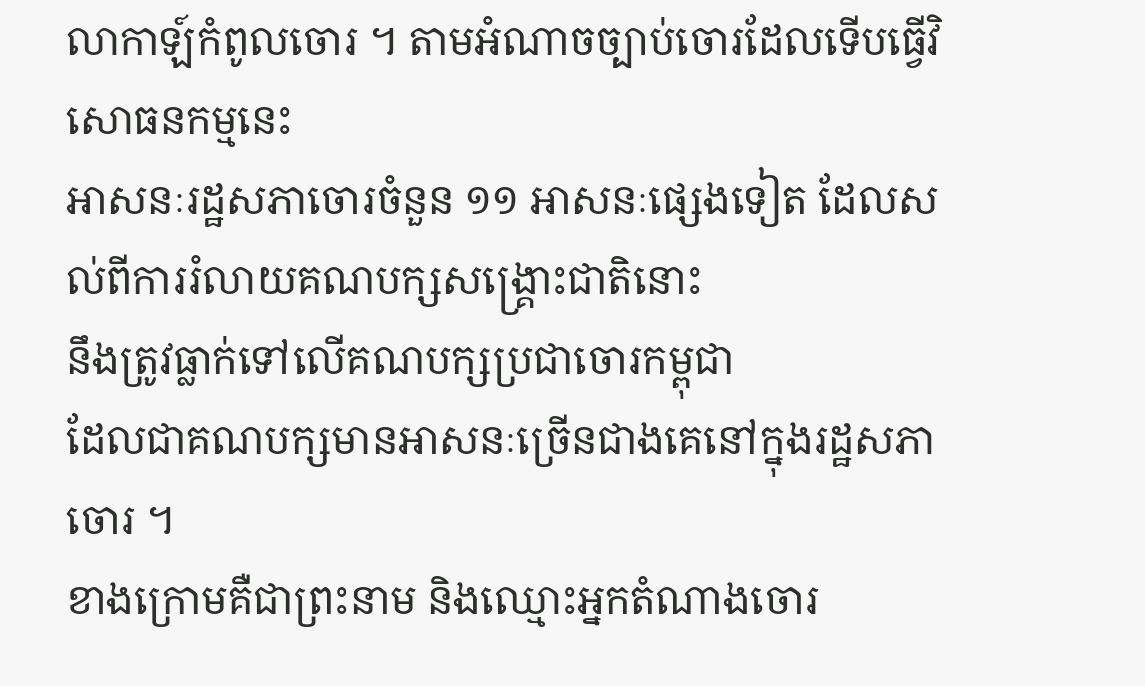លាកាឡ៍កំពូលចោរ ។ តាមអំណាចច្បាប់ចោរដែលទើបធ្វើវិសោធនកម្មនេះ
អាសនៈរដ្ឋសភាចោរចំនួន ១១ អាសនៈផ្សេងទៀត ដែលសល់ពីការរំលាយគណបក្សសង្គ្រោះជាតិនោះ
នឹងត្រូវធ្លាក់ទៅលើគណបក្សប្រជាចោរកម្ពុជា
ដែលជាគណបក្សមានអាសនៈច្រើនជាងគេនៅក្នុងរដ្ឋសភាចោរ ។
ខាងក្រោមគឺជាព្រះនាម និងឈ្មោះអ្នកតំណាងចោរ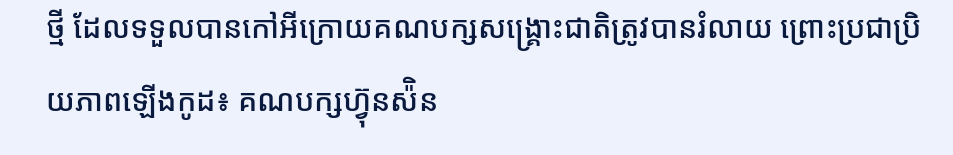ថ្មី ដែលទទួលបានកៅអីក្រោយគណបក្សសង្គ្រោះជាតិត្រូវបានរំលាយ ព្រោះប្រជាប្រិយភាពឡើងកូដ៖ គណបក្សហ៊្វុនស៉ិន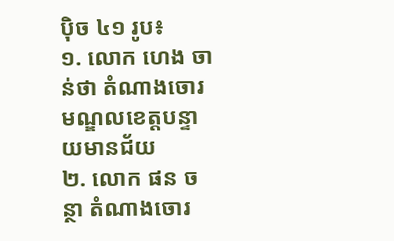ប៉ិច ៤១ រូប៖
១. លោក ហេង ចាន់ថា តំណាងចោរមណ្ឌលខេត្តបន្ទាយមានជ័យ
២. លោក ផន ចន្ថា តំណាងចោរ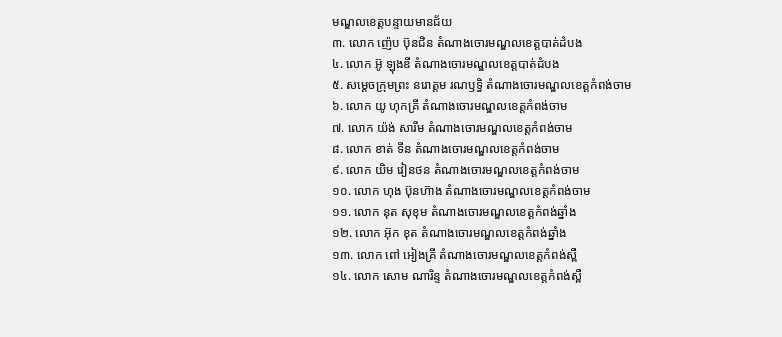មណ្ឌលខេត្តបន្ទាយមានជ័យ
៣. លោក ញ៉េប ប៊ុនជិន តំណាងចោរមណ្ឌលខេត្តបាត់ដំបង
៤. លោក អ៊ូ ឡុងឌី តំណាងចោរមណ្ឌលខេត្តបាត់ដំបង
៥. សម្តេចក្រុមព្រះ នរោត្តម រណឫទ្ធិ តំណាងចោរមណ្ឌលខេត្តកំពង់ចាម
៦. លោក យូ ហុកគ្រី តំណាងចោរមណ្ឌលខេត្តកំពង់ចាម
៧. លោក យ៉ង់ សារីម តំណាងចោរមណ្ឌលខេត្តកំពង់ចាម
៨. លោក ខាត់ ទីន តំណាងចោរមណ្ឌលខេត្តកំពង់ចាម
៩. លោក យិម វៀនថន តំណាងចោរមណ្ឌលខេត្តកំពង់ចាម
១០. លោក ហុង ប៊ុនហ៊ាង តំណាងចោរមណ្ឌលខេត្តកំពង់ចាម
១១. លោក នុត សុខុម តំណាងចោរមណ្ឌលខេត្តកំពង់ឆ្នាំង
១២. លោក អ៊ុក ខុត តំណាងចោរមណ្ឌលខេត្តកំពង់ឆ្នាំង
១៣. លោក ពៅ អៀងគ្រី តំណាងចោរមណ្ឌលខេត្តកំពង់ស្ពឺ
១៤. លោក សោម ណារិន្ទ តំណាងចោរមណ្ឌលខេត្តកំពង់ស្ពឺ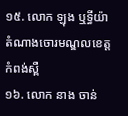១៥. លោក ឡុង ឬទ្ធីយ៉ា តំណាងចោរមណ្ឌលខេត្តកំពង់ស្ពឺ
១៦. លោក នាង ចាន់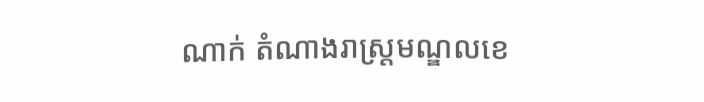ណាក់ តំណាងរាស្ត្រមណ្ឌលខេ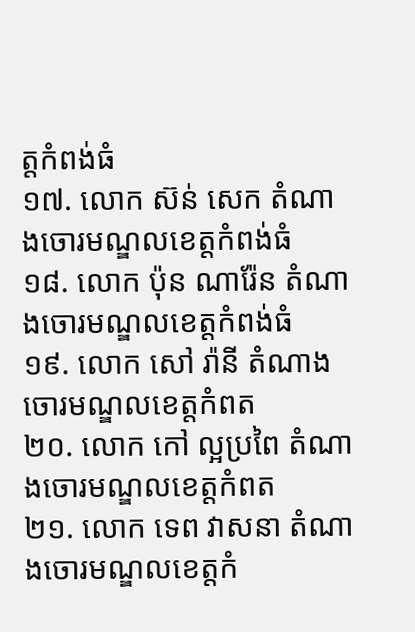ត្តកំពង់ធំ
១៧. លោក ស៊ន់ សេក តំណាងចោរមណ្ឌលខេត្តកំពង់ធំ
១៨. លោក ប៉ុន ណារ៉ែន តំណាងចោរមណ្ឌលខេត្តកំពង់ធំ
១៩. លោក សៅ រ៉ានី តំណាងចោរមណ្ឌលខេត្តកំពត
២០. លោក កៅ ល្អប្រពៃ តំណាងចោរមណ្ឌលខេត្តកំពត
២១. លោក ទេព វាសនា តំណាងចោរមណ្ឌលខេត្តកំ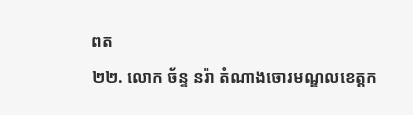ពត
២២. លោក ច័ន្ទ នរ៉ា តំណាងចោរមណ្ឌលខេត្តក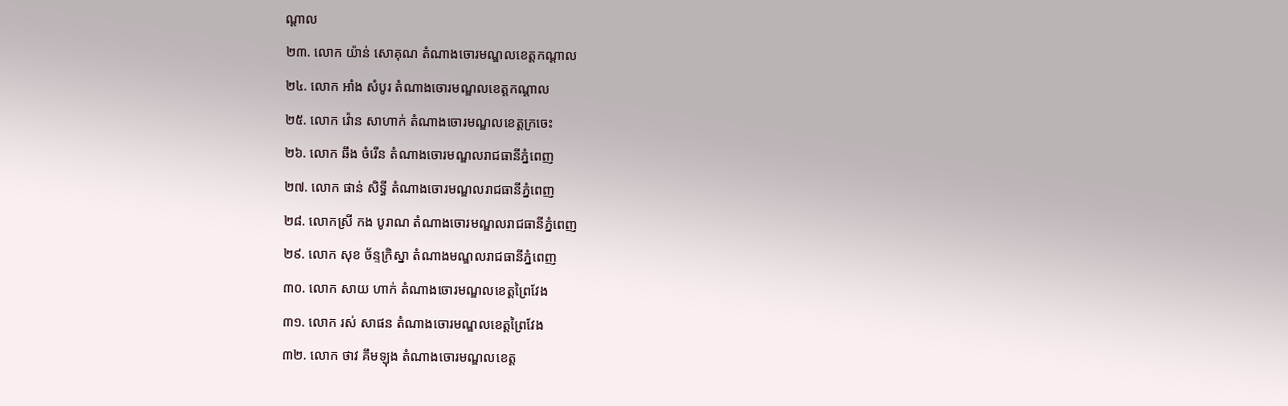ណ្តាល
២៣. លោក យ៉ាន់ សោគុណ តំណាងចោរមណ្ឌលខេត្តកណ្តាល
២៤. លោក អាំង សំបូរ តំណាងចោរមណ្ឌលខេត្តកណ្តាល
២៥. លោក វ៉ោន សាហាក់ តំណាងចោរមណ្ឌលខេត្តក្រចេះ
២៦. លោក ឆឹង ចំរើន តំណាងចោរមណ្ឌលរាជធានីភ្នំពេញ
២៧. លោក ផាន់ សិទ្ធី តំណាងចោរមណ្ឌលរាជធានីភ្នំពេញ
២៨. លោកស្រី កង បូរាណ តំណាងចោរមណ្ឌលរាជធានីភ្នំពេញ
២៩. លោក សុខ ច័ន្ទក្រិស្នា តំណាងមណ្ឌលរាជធានីភ្នំពេញ
៣០. លោក សាយ ហាក់ តំណាងចោរមណ្ឌលខេត្តព្រៃវែង
៣១. លោក រស់ សាផន តំណាងចោរមណ្ឌលខេត្តព្រៃវែង
៣២. លោក ថាវ គឹមឡុង តំណាងចោរមណ្ឌលខេត្ត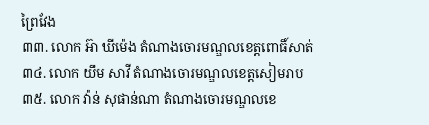ព្រៃវែង
៣៣. លោក អ៊ា ឃីម៉េង តំណាងចោរមណ្ឌលខេត្តពោធិ៍សាត់
៣៤. លោក យឹម សាវី តំណាងចោរមណ្ឌលខេត្តសៀមរាប
៣៥. លោក វ៉ាន់ សុផាន់ណា តំណាងចោរមណ្ឌលខេ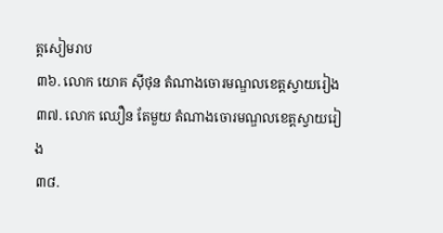ត្តសៀមរាប
៣៦. លោក យោគ ស៊ីថុន តំណាងចោរមណ្ឌលខេត្តស្វាយរៀង
៣៧. លោក ឈឿន តែមួយ តំណាងចោរមណ្ឌលខេត្តស្វាយរៀង
៣៨.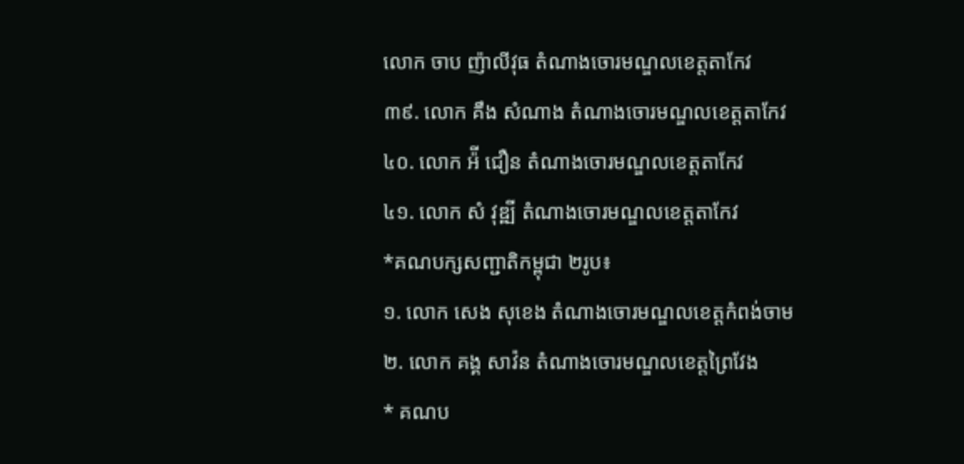លោក ចាប ញ៉ាលីវុធ តំណាងចោរមណ្ឌលខេត្តតាកែវ
៣៩. លោក គឹង សំណាង តំណាងចោរមណ្ឌលខេត្តតាកែវ
៤០. លោក អ៉ី ជឿន តំណាងចោរមណ្ឌលខេត្តតាកែវ
៤១. លោក សំ វុឌ្ឍី តំណាងចោរមណ្ឌលខេត្តតាកែវ
*គណបក្សសញ្ជាតិកម្ពុជា ២រូប៖
១. លោក សេង សុខេង តំណាងចោរមណ្ឌលខេត្តកំពង់ចាម
២. លោក គង្គ សាវ៉ន តំណាងចោរមណ្ឌលខេត្តព្រៃវែង
* គណប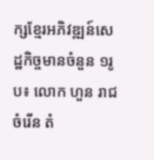ក្សខ្មែរអភិវឌ្ឍន៍សេដ្ឋកិច្ចមានចំនួន ១រូប៖ លោក ហួន រាជចំរើន តំ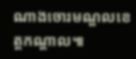ណាងចោរមណ្ឌលខេត្តកណ្តាល៕